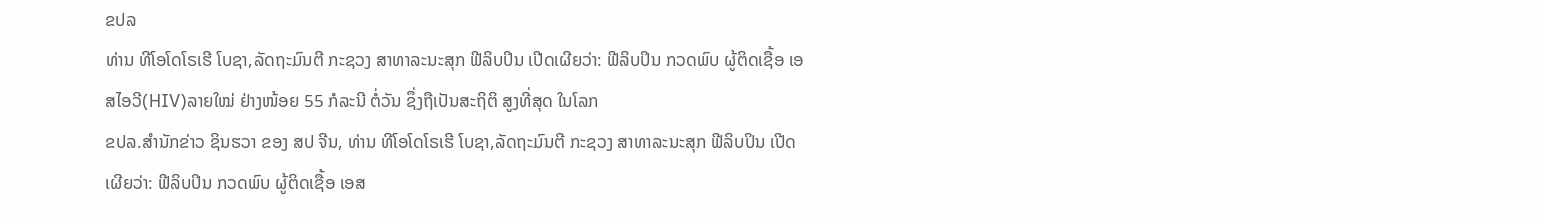ຂປລ
ທ່ານ ທີໂອໂດໂຣເຮີ ໂບຊາ,ລັດຖະມົນຕີ ກະຊວງ ສາທາລະນະສຸກ ຟີລິບປິນ ເປີດເຜີຍວ່າ: ຟີລິບປິນ ກວດພົບ ຜູ້ຕິດເຊື້ອ ເອສໄອວີ(HIV)ລາຍໃໝ່ ຢ່າງໜ້ອຍ 55 ກໍລະນີ ຕໍ່ວັນ ຊຶ່ງຖືເປັນສະຖິຕິ ສູງທີ່ສຸດ ໃນໂລກ
ຂປລ.ສຳນັກຂ່າວ ຊິນຮວາ ຂອງ ສປ ຈີນ, ທ່ານ ທີໂອໂດໂຣເຮີ ໂບຊາ,ລັດຖະມົນຕີ ກະຊວງ ສາທາລະນະສຸກ ຟີລິບປິນ ເປີດເຜີຍວ່າ: ຟີລິບປິນ ກວດພົບ ຜູ້ຕິດເຊື້ອ ເອສ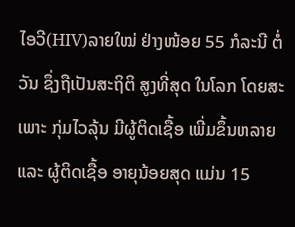ໄອວີ(HIV)ລາຍໃໝ່ ຢ່າງໜ້ອຍ 55 ກໍລະນີ ຕໍ່ວັນ ຊຶ່ງຖືເປັນສະຖິຕິ ສູງທີ່ສຸດ ໃນໂລກ ໂດຍສະເພາະ ກຸ່ມໄວລຸ້ນ ມີຜູ້ຕິດເຊື້ອ ເພີ່ມຂຶ້ນຫລາຍ ແລະ ຜູ້ຕິດເຊື້ອ ອາຍຸນ້ອຍສຸດ ແມ່ນ 15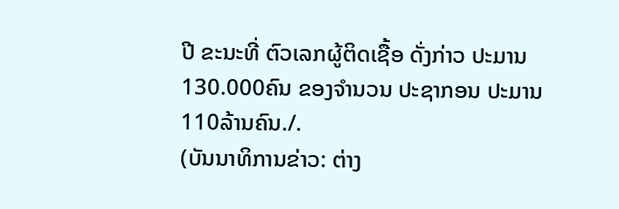ປີ ຂະນະທີ່ ຕົວເລກຜູ້ຕິດເຊື້ອ ດັ່ງກ່າວ ປະມານ 130.000ຄົນ ຂອງຈຳນວນ ປະຊາກອນ ປະມານ 110ລ້ານຄົນ./.
(ບັນນາທິການຂ່າວ: ຕ່າງ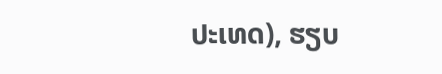ປະເທດ), ຮຽບ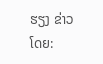ຮຽງ ຂ່າວໂດຍ: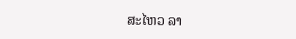ສະໄຫວ ລາ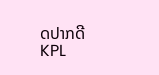ດປາກດີ
KPL